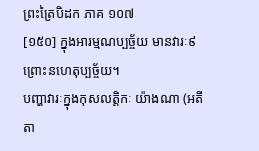ព្រះត្រៃបិដក ភាគ ១០៧
[១៥០] ក្នុងអារម្មណប្បច្ច័យ មានវារៈ៩ ព្រោះនហេតុប្បច្ច័យ។
បញ្ហាវារៈក្នុងកុសលត្តិកៈ យ៉ាងណា (អតីតា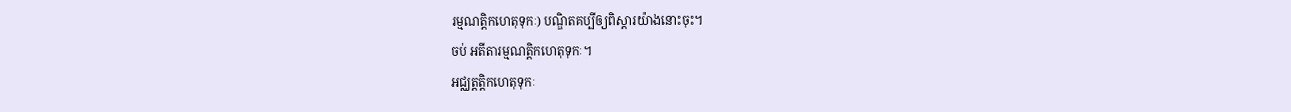រម្មណត្តិកហេតុទុកៈ) បណ្ឌិតគប្បីឲ្យពិស្តារយ៉ាងនោះចុះ។
ចប់ អតីតារម្មណត្តិកហេតុទុកៈ។
អជ្ឈត្តត្តិកហេតុទុកៈ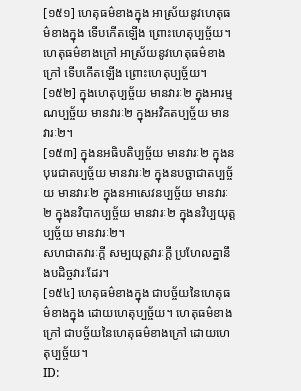[១៥១] ហេតុធម៌ខាងក្នុង អាស្រ័យនូវហេតុធម៌ខាងក្នុង ទើបកើតឡើង ព្រោះហេតុប្បច្ច័យ។ ហេតុធម៌ខាងក្រៅ អាស្រ័យនូវហេតុធម៌ខាងក្រៅ ទើបកើតឡើង ព្រោះហេតុប្បច្ច័យ។
[១៥២] ក្នុងហេតុប្បច្ច័យ មានវារៈ២ ក្នុងអារម្មណប្បច្ច័យ មានវារៈ២ ក្នុងអវិគតប្បច្ច័យ មានវារៈ២។
[១៥៣] ក្នុងនអធិបតិប្បច្ច័យ មានវារៈ២ ក្នុងនបុរេជាតប្បច្ច័យ មានវារៈ២ ក្នុងនបច្ឆាជាតប្បច្ច័យ មានវារៈ២ ក្នុងនអាសេវនប្បច្ច័យ មានវារៈ២ ក្នុងនវិបាកប្បច្ច័យ មានវារៈ២ ក្នុងនវិប្បយុត្តប្បច្ច័យ មានវារៈ២។
សហជាតវារៈក្តី សម្បយុត្តវារៈក្តី ប្រហែលគ្នានឹងបដិច្ចវារៈដែរ។
[១៥៤] ហេតុធម៌ខាងក្នុង ជាបច្ច័យនៃហេតុធម៌ខាងក្នុង ដោយហេតុប្បច្ច័យ។ ហេតុធម៌ខាងក្រៅ ជាបច្ច័យនៃហេតុធម៌ខាងក្រៅ ដោយហេតុប្បច្ច័យ។
ID: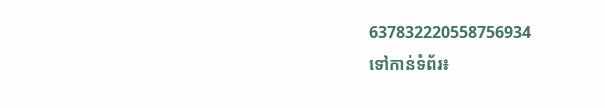637832220558756934
ទៅកាន់ទំព័រ៖